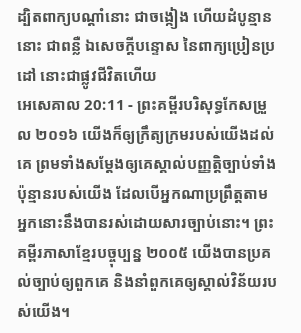ដ្បិតពាក្យបណ្ដាំនោះ ជាចង្កៀង ហើយដំបូន្មាននោះ ជាពន្លឺ ឯសេចក្ដីបន្ទោស នៃពាក្យប្រៀនប្រដៅ នោះជាផ្លូវជីវិតហើយ
អេសេគាល 20:11 - ព្រះគម្ពីរបរិសុទ្ធកែសម្រួល ២០១៦ យើងក៏ឲ្យក្រឹត្យក្រមរបស់យើងដល់គេ ព្រមទាំងសម្ដែងឲ្យគេស្គាល់បញ្ញត្តិច្បាប់ទាំងប៉ុន្មានរបស់យើង ដែលបើអ្នកណាប្រព្រឹត្តតាម អ្នកនោះនឹងបានរស់ដោយសារច្បាប់នោះ។ ព្រះគម្ពីរភាសាខ្មែរបច្ចុប្បន្ន ២០០៥ យើងបានប្រគល់ច្បាប់ឲ្យពួកគេ និងនាំពួកគេឲ្យស្គាល់វិន័យរបស់យើង។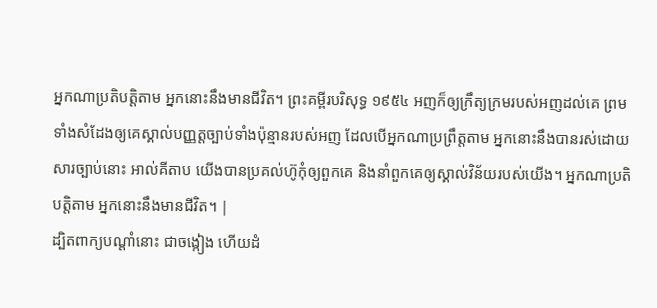អ្នកណាប្រតិបត្តិតាម អ្នកនោះនឹងមានជីវិត។ ព្រះគម្ពីរបរិសុទ្ធ ១៩៥៤ អញក៏ឲ្យក្រឹត្យក្រមរបស់អញដល់គេ ព្រមទាំងសំដែងឲ្យគេស្គាល់បញ្ញត្តច្បាប់ទាំងប៉ុន្មានរបស់អញ ដែលបើអ្នកណាប្រព្រឹត្តតាម អ្នកនោះនឹងបានរស់ដោយសារច្បាប់នោះ អាល់គីតាប យើងបានប្រគល់ហ៊ូកុំឲ្យពួកគេ និងនាំពួកគេឲ្យស្គាល់វិន័យរបស់យើង។ អ្នកណាប្រតិបត្តិតាម អ្នកនោះនឹងមានជីវិត។ |
ដ្បិតពាក្យបណ្ដាំនោះ ជាចង្កៀង ហើយដំ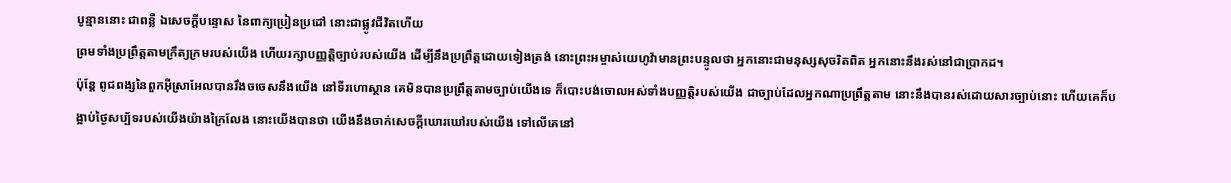បូន្មាននោះ ជាពន្លឺ ឯសេចក្ដីបន្ទោស នៃពាក្យប្រៀនប្រដៅ នោះជាផ្លូវជីវិតហើយ
ព្រមទាំងប្រព្រឹត្តតាមក្រឹត្យក្រមរបស់យើង ហើយរក្សាបញ្ញត្តិច្បាប់របស់យើង ដើម្បីនឹងប្រព្រឹត្តដោយទៀងត្រង់ នោះព្រះអម្ចាស់យេហូវ៉ាមានព្រះបន្ទូលថា អ្នកនោះជាមនុស្សសុចរិតពិត អ្នកនោះនឹងរស់នៅជាប្រាកដ។
ប៉ុន្តែ ពូជពង្សនៃពួកអ៊ីស្រាអែលបានរឹងចចេសនឹងយើង នៅទីរហោស្ថាន គេមិនបានប្រព្រឹត្តតាមច្បាប់យើងទេ ក៏បោះបង់ចោលអស់ទាំងបញ្ញត្តិរបស់យើង ជាច្បាប់ដែលអ្នកណាប្រព្រឹត្តតាម នោះនឹងបានរស់ដោយសារច្បាប់នោះ ហើយគេក៏បង្អាប់ថ្ងៃសប្ប័ទរបស់យើងយ៉ាងក្រៃលែង នោះយើងបានថា យើងនឹងចាក់សេចក្ដីឃោរឃៅរបស់យើង ទៅលើគេនៅ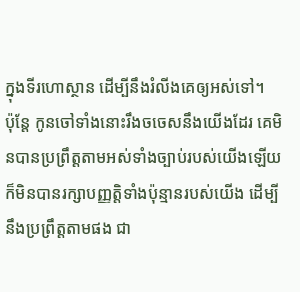ក្នុងទីរហោស្ថាន ដើម្បីនឹងរំលីងគេឲ្យអស់ទៅ។
ប៉ុន្តែ កូនចៅទាំងនោះរឹងចចេសនឹងយើងដែរ គេមិនបានប្រព្រឹត្តតាមអស់ទាំងច្បាប់របស់យើងឡើយ ក៏មិនបានរក្សាបញ្ញត្តិទាំងប៉ុន្មានរបស់យើង ដើម្បីនឹងប្រព្រឹត្តតាមផង ជា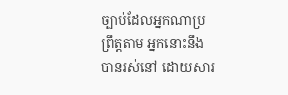ច្បាប់ដែលអ្នកណាប្រព្រឹត្តតាម អ្នកនោះនឹងបានរស់នៅ ដោយសារ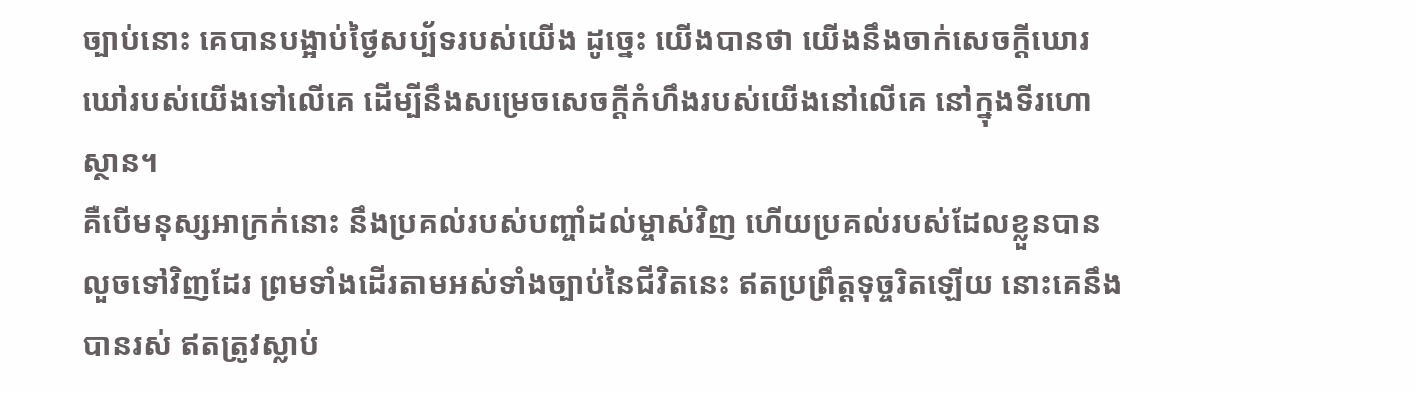ច្បាប់នោះ គេបានបង្អាប់ថ្ងៃសប្ប័ទរបស់យើង ដូច្នេះ យើងបានថា យើងនឹងចាក់សេចក្ដីឃោរឃៅរបស់យើងទៅលើគេ ដើម្បីនឹងសម្រេចសេចក្ដីកំហឹងរបស់យើងនៅលើគេ នៅក្នុងទីរហោស្ថាន។
គឺបើមនុស្សអាក្រក់នោះ នឹងប្រគល់របស់បញ្ចាំដល់ម្ចាស់វិញ ហើយប្រគល់របស់ដែលខ្លួនបានលួចទៅវិញដែរ ព្រមទាំងដើរតាមអស់ទាំងច្បាប់នៃជីវិតនេះ ឥតប្រព្រឹត្តទុច្ចរិតឡើយ នោះគេនឹងបានរស់ ឥតត្រូវស្លាប់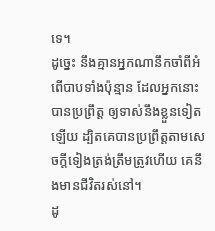ទេ។
ដូច្នេះ នឹងគ្មានអ្នកណានឹកចាំពីអំពើបាបទាំងប៉ុន្មាន ដែលអ្នកនោះបានប្រព្រឹត្ត ឲ្យទាស់នឹងខ្លួនទៀតឡើយ ដ្បិតគេបានប្រព្រឹត្តតាមសេចក្ដីទៀងត្រង់ត្រឹមត្រូវហើយ គេនឹងមានជីវិតរស់នៅ។
ដូ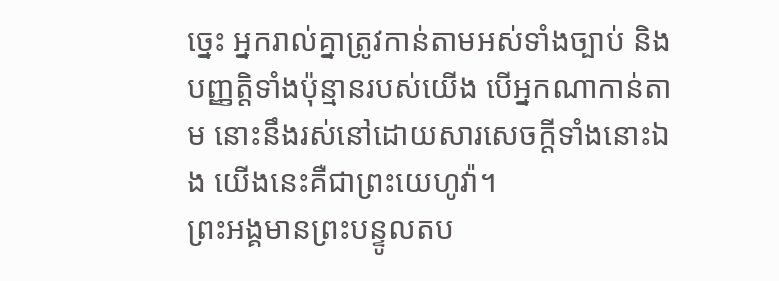ច្នេះ អ្នករាល់គ្នាត្រូវកាន់តាមអស់ទាំងច្បាប់ និងបញ្ញត្តិទាំងប៉ុន្មានរបស់យើង បើអ្នកណាកាន់តាម នោះនឹងរស់នៅដោយសារសេចក្ដីទាំងនោះឯង យើងនេះគឺជាព្រះយេហូវ៉ា។
ព្រះអង្គមានព្រះបន្ទូលតប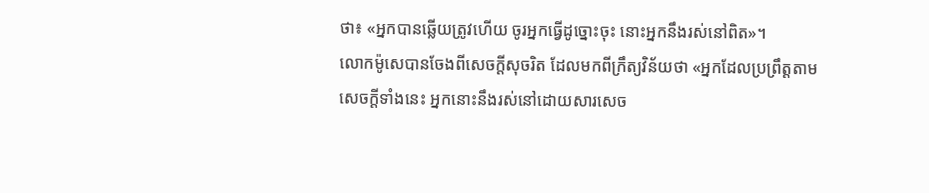ថា៖ «អ្នកបានឆ្លើយត្រូវហើយ ចូរអ្នកធ្វើដូច្នោះចុះ នោះអ្នកនឹងរស់នៅពិត»។
លោកម៉ូសេបានចែងពីសេចក្តីសុចរិត ដែលមកពីក្រឹត្យវិន័យថា «អ្នកដែលប្រព្រឹត្តតាមសេចក្តីទាំងនេះ អ្នកនោះនឹងរស់នៅដោយសារសេច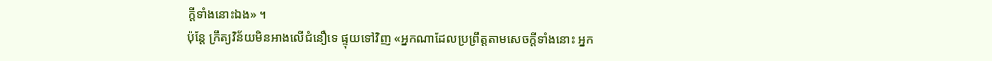ក្ដីទាំងនោះឯង» ។
ប៉ុន្តែ ក្រឹត្យវិន័យមិនអាងលើជំនឿទេ ផ្ទុយទៅវិញ «អ្នកណាដែលប្រព្រឹត្តតាមសេចក្ដីទាំងនោះ អ្នក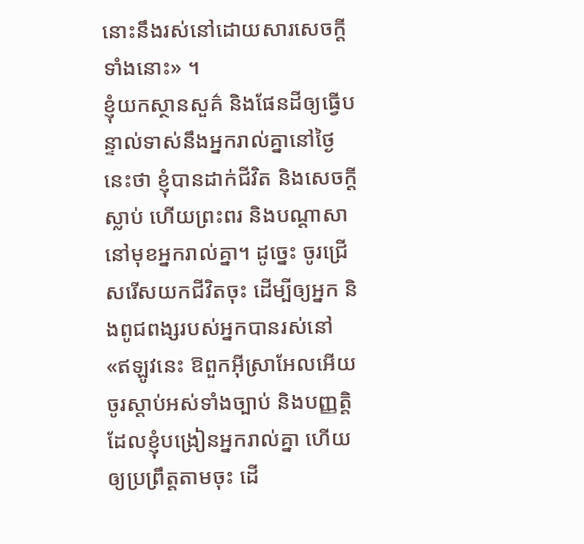នោះនឹងរស់នៅដោយសារសេចក្ដីទាំងនោះ» ។
ខ្ញុំយកស្ថានសួគ៌ និងផែនដីឲ្យធ្វើបន្ទាល់ទាស់នឹងអ្នករាល់គ្នានៅថ្ងៃនេះថា ខ្ញុំបានដាក់ជីវិត និងសេចក្ដីស្លាប់ ហើយព្រះពរ និងបណ្ដាសា នៅមុខអ្នករាល់គ្នា។ ដូច្នេះ ចូរជ្រើសរើសយកជីវិតចុះ ដើម្បីឲ្យអ្នក និងពូជពង្សរបស់អ្នកបានរស់នៅ
«ឥឡូវនេះ ឱពួកអ៊ីស្រាអែលអើយ ចូរស្តាប់អស់ទាំងច្បាប់ និងបញ្ញត្តិ ដែលខ្ញុំបង្រៀនអ្នករាល់គ្នា ហើយឲ្យប្រព្រឹត្តតាមចុះ ដើ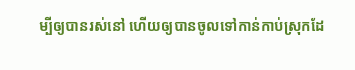ម្បីឲ្យបានរស់នៅ ហើយឲ្យបានចូលទៅកាន់កាប់ស្រុកដែ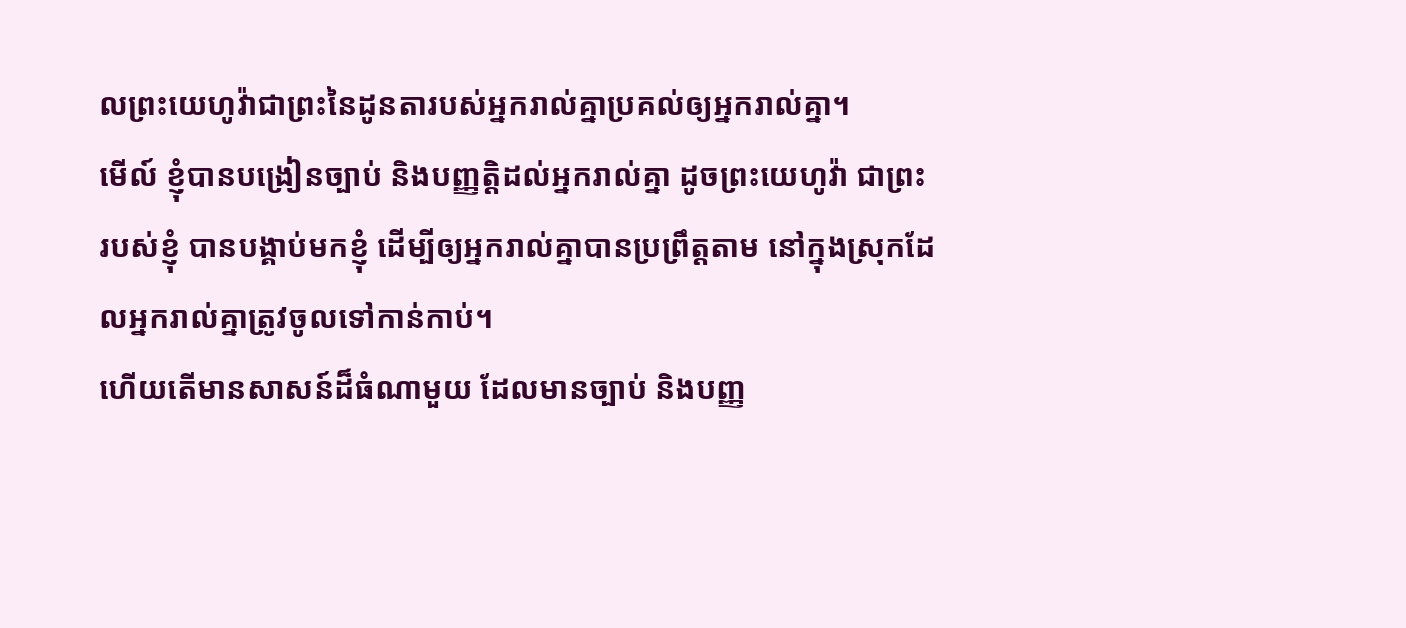លព្រះយេហូវ៉ាជាព្រះនៃដូនតារបស់អ្នករាល់គ្នាប្រគល់ឲ្យអ្នករាល់គ្នា។
មើល៍ ខ្ញុំបានបង្រៀនច្បាប់ និងបញ្ញត្តិដល់អ្នករាល់គ្នា ដូចព្រះយេហូវ៉ា ជាព្រះរបស់ខ្ញុំ បានបង្គាប់មកខ្ញុំ ដើម្បីឲ្យអ្នករាល់គ្នាបានប្រព្រឹត្តតាម នៅក្នុងស្រុកដែលអ្នករាល់គ្នាត្រូវចូលទៅកាន់កាប់។
ហើយតើមានសាសន៍ដ៏ធំណាមួយ ដែលមានច្បាប់ និងបញ្ញ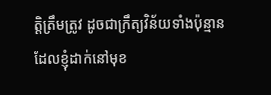ត្តិត្រឹមត្រូវ ដូចជាក្រឹត្យវិន័យទាំងប៉ុន្មាន ដែលខ្ញុំដាក់នៅមុខ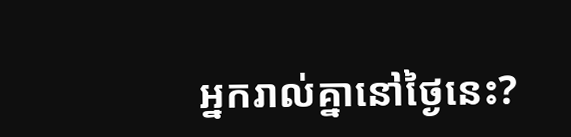អ្នករាល់គ្នានៅថ្ងៃនេះ?